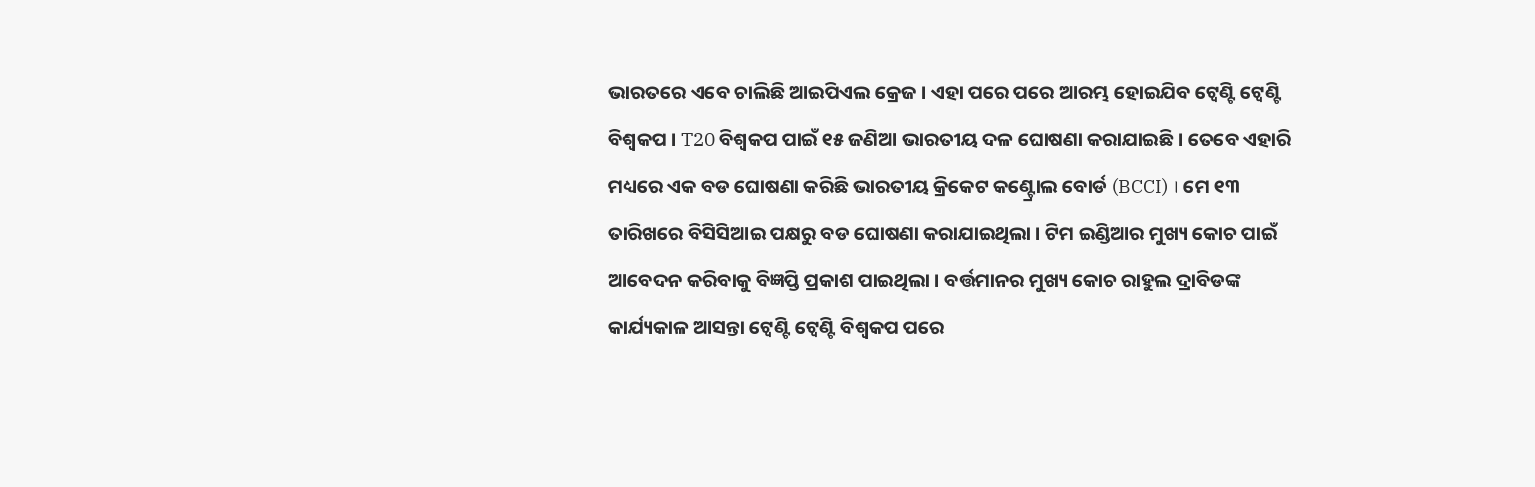ଭାରତରେ ଏବେ ଚାଲିଛି ଆଇପିଏଲ କ୍ରେଜ । ଏହା ପରେ ପରେ ଆରମ୍ଭ ହୋଇଯିବ ଟ୍ବେଣ୍ଟି ଟ୍ବେଣ୍ଟି ବିଶ୍ବକପ । T20 ବିଶ୍ବକପ ପାଇଁ ୧୫ ଜଣିଆ ଭାରତୀୟ ଦଳ ଘୋଷଣା କରାଯାଇଛି । ତେବେ ଏହାରି ମଧ୍ୟରେ ଏକ ବଡ ଘୋଷଣା କରିଛି ଭାରତୀୟ କ୍ରିକେଟ କଣ୍ଟ୍ରୋଲ ବୋର୍ଡ (BCCI) । ମେ ୧୩ ତାରିଖରେ ବିସିସିଆଇ ପକ୍ଷରୁ ବଡ ଘୋଷଣା କରାଯାଇଥିଲା । ଟିମ ଇଣ୍ଡିଆର ମୁଖ୍ୟ କୋଚ ପାଇଁ ଆବେଦନ କରିବାକୁ ବିଜ୍ଞପ୍ତି ପ୍ରକାଶ ପାଇଥିଲା । ବର୍ତ୍ତମାନର ମୁଖ୍ୟ କୋଚ ରାହୁଲ ଦ୍ରାବିଡଙ୍କ କାର୍ଯ୍ୟକାଳ ଆସନ୍ତା ଟ୍ବେଣ୍ଟି ଟ୍ବେଣ୍ଟି ବିଶ୍ବକପ ପରେ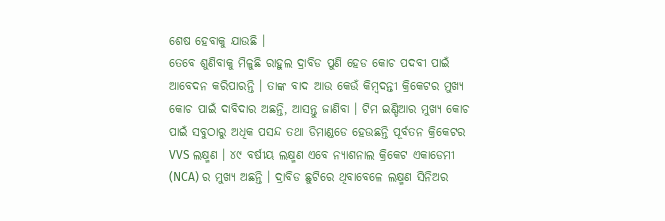ଶେଷ ହେବାକୁ ଯାଉଛି ।
ତେବେ ଶୁଣିବାକୁ ମିଳୁଛି ରାହୁଲ ଦ୍ରାବିଡ ପୁଣି ହେଡ କୋଚ ପଦବୀ ପାଇଁ ଆବେଦନ କରିପାରନ୍ତି । ତାଙ୍କ ବାଦ ଆଉ କେଉଁ କିମ୍ବଦନ୍ତୀ କ୍ରିକେଟର ମୁଖ୍ୟ କୋଚ ପାଇଁ ଦାବିଦାର ଅଛନ୍ତି, ଆସନ୍ତୁ ଜାଣିବା । ଟିମ ଇଣ୍ଡିଆର ମୁଖ୍ୟ କୋଚ ପାଇଁ ସବୁଠାରୁ ଅଧିକ ପସନ୍ଦ ତଥା ଡିମାଣ୍ଡଡେ ହେଉଛନ୍ତି ପୂର୍ବତନ କ୍ରିକେଟର VVS ଲକ୍ଷ୍ମଣ । ୪୯ ବର୍ଷୀୟ ଲକ୍ଷ୍ମଣ ଏବେ ନ୍ୟାଶନାଲ କ୍ରିକେଟ ଏକାଡେମୀ (NCA) ର ମୁଖ୍ୟ ଅଛନ୍ତି । ଦ୍ରାବିଡ ଛୁଟିରେ ଥିବାବେଳେ ଲକ୍ଷ୍ମଣ ସିନିଅର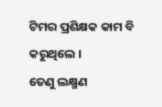ଟିମର ପ୍ରଶିକ୍ଷକ କାମ ବି କରୁଥିଲେ ।
ତେଣୁ ଲକ୍ଷ୍ମଣ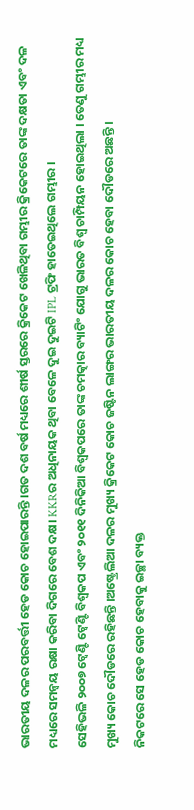ଭାରତୀୟ ଦଳର ପରବର୍ତ୍ତୀ ହେଡ କୋଚ ହୋଇପାରନ୍ତି ।ଗତ ଦଶ ବର୍ଷ ମଧ୍ୟରେ ଶୀର୍ଷ ସ୍ତରରେ କ୍ରିକେଟ ଖେଳିଥିବା ଗମ୍ଭୀର କ୍ରିକେଟରେ ତାଙ୍କ ଦକ୍ଷତା ଏବଂ ଦଳ ମଧ୍ୟରେ ସମନ୍ବୟ ରକ୍ଷା କରିବା ଦିଗରେ ବେଶ ଦକ୍ଷ। KKRର ଅଧିନାୟକ ଥିବା ବେଳେ ଦୁଇ ଦୁଇଟି IPL ଟ୍ରଫି ହାତେଇଥିଲେ ଗମ୍ଭୀର ।
ସେହିଭଳି ୨୦୦୭ ଟ୍ବେଣ୍ଟି ଟ୍ବେଣ୍ଟି ବିଶ୍ବକପ ଏବଂ ୨୦୧୧ ଦିନିକିଆ ବିଶ୍ବକପରେ ତାଙ୍କ ଚମତ୍କାର ବ୍ୟାଟିଂ ଯୋଗୁ ଭାରତ ବିଶ୍ବ ଚାମ୍ପିୟନ ହୋଇଥିଲା । ତେଣୁ ଗମ୍ଭୀର ମଧ୍ୟ ମୁଖ୍ୟ କୋଚ ଦୌଡରେ ରହିଛନ୍ତି ।ଅଷ୍ଟ୍ରେଲିଆ ଦଳର ମୁଖ୍ୟ କ୍ରିକେଟ କୋଚ ଜଷ୍ଟିନ ଲାଙ୍ଗର ଭାରତୀୟ ଦଳର କୋଚ ହେବା ଦୌଡରେ ଅଛନ୍ତି ।
ନିକଟରେ ସେ ହେଡ କୋଚ ହେବାକୁ ଇଚ୍ଛା ବ୍ୟକ୍ତ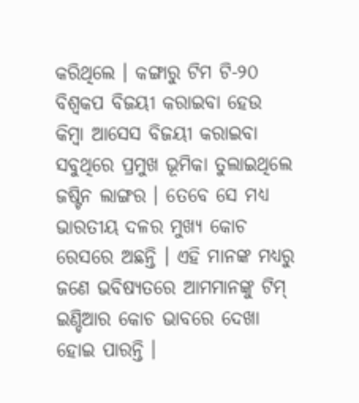କରିଥିଲେ । କଙ୍ଗାରୁ ଟିମ ଟି-୨୦ ବିଶ୍ବକପ ବିଜୟୀ କରାଇବା ହେଉ କିମ୍ବା ଆସେସ ବିଜୟୀ କରାଇବା ସବୁଥିରେ ପ୍ରମୁଖ ଭୂମିକା ତୁଲାଇଥିଲେ ଜଷ୍ଟିନ ଲାଙ୍ଗର । ତେବେ ସେ ମଧ୍ୟ ଭାରତୀୟ ଦଳର ମୁଖ୍ୟ କୋଚ ରେସରେ ଅଛନ୍ତି । ଏହି ମାନଙ୍କ ମଧ୍ୟରୁ ଜଣେ ଭବିଷ୍ୟତରେ ଆମମାନଙ୍କୁ ଟିମ୍ ଇଣ୍ଡିଆର କୋଚ ଭାବରେ ଦେଖା ହୋଇ ପାରନ୍ତି ।